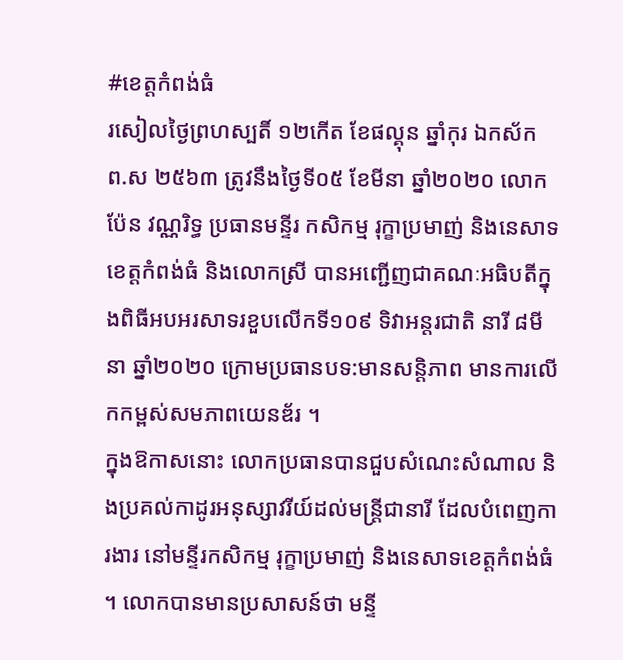#ខេត្តកំពង់ធំ
រសៀលថ្ងៃព្រហស្បតិ៍ ១២កើត ខែផល្គុន ឆ្នាំកុរ ឯកស័ក ព.ស ២៥៦៣ ត្រូវនឹងថ្ងៃទី០៥ ខែមីនា ឆ្នាំ២០២០ លោក ប៉ែន វណ្ណរិទ្ធ ប្រធានមន្ទីរ កសិកម្ម រុក្ខាប្រមាញ់ និងនេសាទខេត្តកំពង់ធំ និងលោកស្រី បានអញ្ជើញជាគណៈអធិបតីក្នុងពិធីអបអរសាទរខួបលើកទី១០៩ ទិវាអន្តរជាតិ នារី ៨មីនា ឆ្នាំ២០២០ ក្រោមប្រធានបទ:មានសន្តិភាព មានការលើកកម្ពស់សមភាពយេនឌ័រ ។
ក្នុងឱកាសនោះ លោកប្រធានបានជួបសំណេះសំណាល និងប្រគល់កាដូរអនុស្សាវរីយ៍ដល់មន្ត្រីជានារី ដែលបំពេញការងារ នៅមន្ទីរកសិកម្ម រុក្ខាប្រមាញ់ និងនេសាទខេត្តកំពង់ធំ ។ លោកបានមានប្រសាសន៍ថា មន្ទី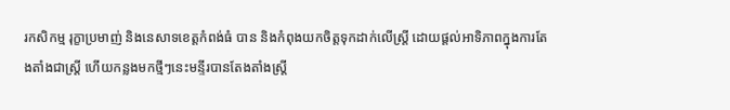រកសិកម្ម រុក្ខាប្រមាញ់ និងនេសាទខេត្តកំពង់ធំ បាន និងកំពុងយកចិត្តទុកដាក់លើស្រ្តី ដោយផ្ដល់អាទិភាពក្នុងការតែងតាំងជាស្រ្តី ហើយកន្លងមកថ្មីៗនេះមន្ទីរបានតែងតាំងស្រ្តី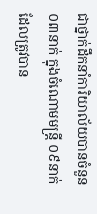ជាថ្នាក់ដឹកនាំការិយាល័យបានចំនួន ០៣នាក់ ក្នុងចំណោមមន្រ្តី ០៩នាក់ដែលត្រូវបាន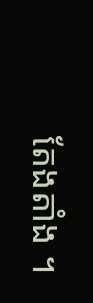តែងតាំង ។